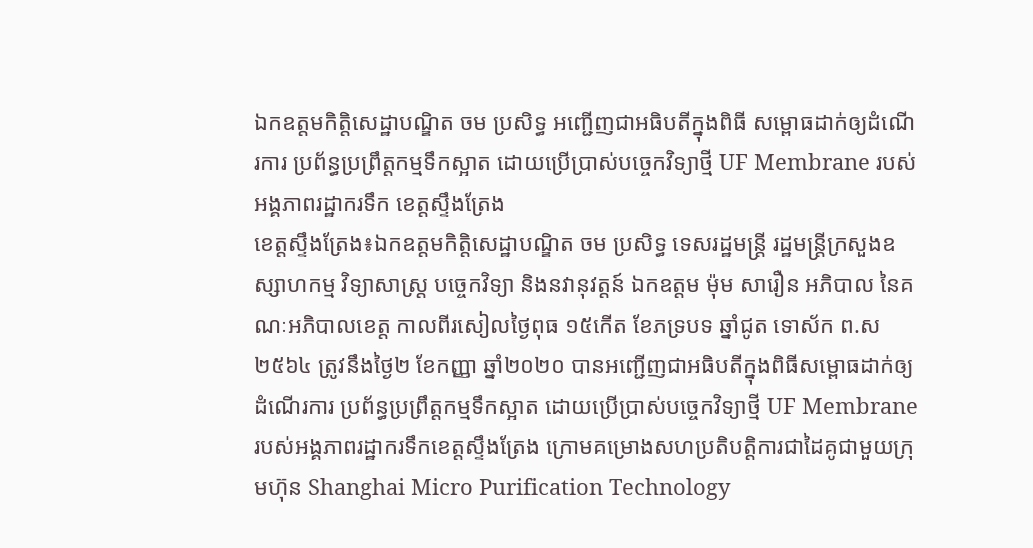ឯកឧត្តមកិត្តិសេដ្ឋាបណ្ឌិត ចម ប្រសិទ្ធ អញ្ជើញជាអធិបតីក្នុងពិធី សម្ពោធដាក់ឲ្យដំណើរការ ប្រព័ន្ធប្រព្រឹត្តកម្មទឹកស្អាត ដោយប្រើប្រាស់បច្ចេកវិទ្យាថ្មី UF Membrane របស់អង្គភាពរដ្ឋាករទឹក ខេត្តស្ទឹងត្រែង
ខេត្តស្ទឹងត្រែង៖ឯកឧត្តមកិត្តិសេដ្ឋាបណ្ឌិត ចម ប្រសិទ្ធ ទេសរដ្ឋមន្រ្តី រដ្ឋមន្រ្តីក្រសួងឧស្សាហកម្ម វិទ្យាសាស្រ្ត បច្ចេកវិទ្យា និងនវានុវត្តន៍ ឯកឧត្តម ម៉ុម សារឿន អភិបាល នៃគណៈអភិបាលខេត្ត កាលពីរសៀលថ្ងៃពុធ ១៥កើត ខែភទ្របទ ឆ្នាំជូត ទោស័ក ព.ស២៥៦៤ ត្រូវនឹងថ្ងៃ២ ខែកញ្ញា ឆ្នាំ២០២០ បានអញ្ជើញជាអធិបតីក្នុងពិធីសម្ពោធដាក់ឲ្យដំណើរការ ប្រព័ន្ធប្រព្រឹត្តកម្មទឹកស្អាត ដោយប្រើប្រាស់បច្ចេកវិទ្យាថ្មី UF Membrane របស់អង្គភាពរដ្ឋាករទឹកខេត្តស្ទឹងត្រែង ក្រោមគម្រោងសហប្រតិបត្តិការជាដៃគូជាមួយក្រុមហ៊ុន Shanghai Micro Purification Technology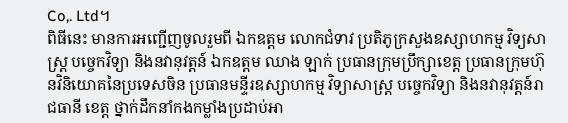Co,. Ltd។
ពិធីនេះ មានការអញ្ជើញចូលរួមពី ឯកឧត្តម លោកជំទាវ ប្រតិភូក្រសួងឧស្សាហកម្ម វិទ្យសាស្រ្ត បច្ចេកវិទ្យា និងនវានុវត្តន៍ ឯកឧត្តម ឈាង ឡាក់ ប្រធានក្រុមប្រឹក្សាខេត្ត ប្រធានក្រុមហ៊ុនវិនិយោគនៃប្រទេសចិន ប្រធានមន្ទីរឧស្សាហកម្ម វិទ្យាសាស្រ្ត បច្ចេកវិទ្យា និងនវានុវត្តន៍រាជធានី ខេត្ត ថ្នាក់ដឹកនាំកងកម្លាំងប្រដាប់អា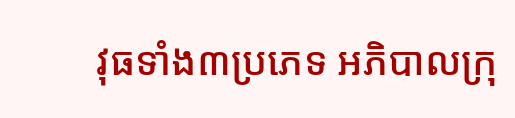វុធទាំង៣ប្រភេទ អភិបាលក្រុ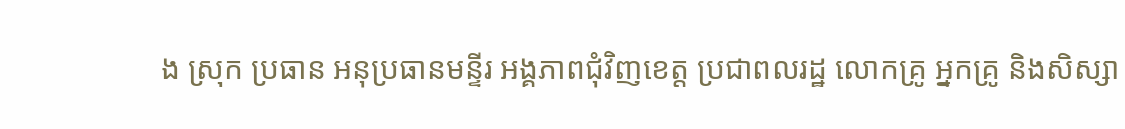ង ស្រុក ប្រធាន អនុប្រធានមន្ទីរ អង្គភាពជុំវិញខេត្ត ប្រជាពលរដ្ឋ លោកគ្រូ អ្នកគ្រូ និងសិស្សា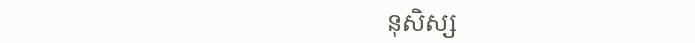នុសិស្ស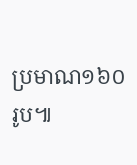ប្រមាណ១៦០រូប៕